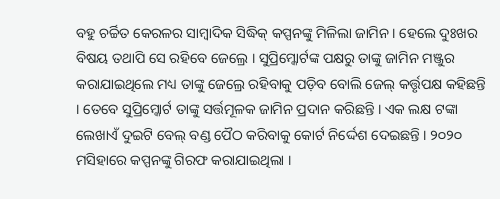ବହୁ ଚର୍ଚ୍ଚିତ କେରଳର ସାମ୍ବାଦିକ ସିଦ୍ଧିକ୍ କପ୍ପନଙ୍କୁ ମିଳିଲା ଜାମିନ । ହେଲେ ଦୁଃଖର ବିଷୟ ତଥାପି ସେ ରହିବେ ଜେଲ୍ରେ । ସୁପ୍ରିମ୍କୋର୍ଟଙ୍କ ପକ୍ଷରୁ ତାଙ୍କୁ ଜାମିନ ମଞ୍ଜୁର କରାଯାଇଥିଲେ ମଧ୍ୟ ତାଙ୍କୁ ଜେଲ୍ରେ ରହିବାକୁ ପଡ଼ିବ ବୋଲି ଜେଲ୍ କର୍ତ୍ତୃପକ୍ଷ କହିଛନ୍ତି । ତେବେ ସୁପ୍ରିମ୍କୋର୍ଟ ତାଙ୍କୁ ସର୍ତ୍ତମୂଳକ ଜାମିନ ପ୍ରଦାନ କରିଛନ୍ତି । ଏକ ଲକ୍ଷ ଟଙ୍କା ଲେଖାଏଁ ଦୁଇଟି ବେଲ୍ ବଣ୍ଡ ପୈଠ କରିବାକୁ କୋର୍ଟ ନିର୍ଦ୍ଦେଶ ଦେଇଛନ୍ତି । ୨୦୨୦ ମସିହାରେ କପ୍ପନଙ୍କୁ ଗିରଫ କରାଯାଇଥିଲା ।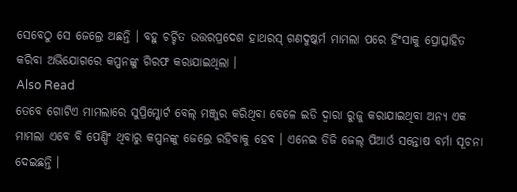ସେବେଠୁ ସେ ଜେଲ୍ରେ ଅଛନ୍ତି । ବହୁ ଚର୍ଚ୍ଚିତ ଉତ୍ତରପ୍ରଦେଶ ହାଥରସ୍ ଗଣଦୁଷ୍କର୍ମ ମାମଲା ପରେ ହିଂସାକୁ ପ୍ରୋତ୍ସାହିତ କରିବା ଅଭିଯୋଗରେ କପ୍ପନଙ୍କୁ ଗିରଫ କରାଯାଇଥିଲା ।
Also Read
ତେବେ ଗୋଟିଏ ମାମଲାରେ ସୁପ୍ରିମ୍କୋର୍ଟ ବେଲ୍ ମଞ୍ଜୁର କରିଥିବା ବେଳେ ଇଡି ଦ୍ୱାରା ରୁଜୁ କରାଯାଇଥିବା ଅନ୍ୟ ଏକ ମାମଲା ଏବେ ବି ପେଣ୍ଡିଂ ଥିବାରୁ କପ୍ପନଙ୍କୁ ଜେଲ୍ରେ ରହିବାକୁ ହେବ । ଏନେଇ ଡିଜି ଜେଲ୍ ପିଆର୍ଓ ସନ୍ତୋଷ ବର୍ମା ସୂଚନା ଦେଇଛନ୍ତି ।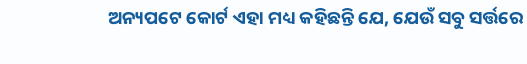ଅନ୍ୟପଟେ କୋର୍ଟ ଏହା ମଧ୍ୟ କହିଛନ୍ତି ଯେ, ଯେଉଁ ସବୁ ସର୍ତ୍ତରେ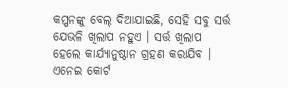କପ୍ପନଙ୍କୁ ବେଲ୍ ଦିଆଯାଇଛି, ସେହି ସବୁ ସର୍ତ୍ତ ଯେଭଳି ଖିଲାପ ନହୁଏ । ସର୍ତ୍ତ ଖିଲାପ ହେଲେ କାର୍ଯ୍ୟାନୁଷ୍ଠାନ ଗ୍ରହଣ କରାଯିବ । ଏନେଇ କୋର୍ଟ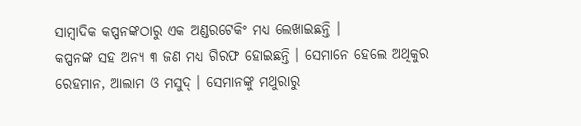ସାମ୍ବାଦିକ କପ୍ପନଙ୍କଠାରୁ ଏକ ଅଣ୍ଡରଟେକିଂ ମଧ୍ୟ ଲେଖାଇଛନ୍ତି ।
କପ୍ପନଙ୍କ ସହ ଅନ୍ୟ ୩ ଜଣ ମଧ୍ୟ ଗିରଫ ହୋଇଛନ୍ତି । ସେମାନେ ହେଲେ ଅଥିକୁର ରେହମାନ, ଆଲାମ ଓ ମସୁଦ୍ । ସେମାନଙ୍କୁ ମଥୁରାରୁ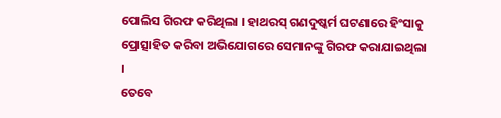ପୋଲିସ ଗିରଫ କରିଥିଲା । ହାଥରସ୍ ଗଣଦୁଷ୍କର୍ମ ଘଟଣାରେ ହିଂସାକୁ ପ୍ରୋତ୍ସାହିତ କରିବା ଅଭିଯୋଗରେ ସେମାନଙ୍କୁ ଗିରଫ କରାଯାଇଥିଲା ।
ତେବେ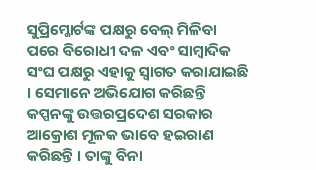ସୁପ୍ରିମ୍କୋର୍ଟଙ୍କ ପକ୍ଷରୁ ବେଲ୍ ମିଳିବା ପରେ ବିରୋଧୀ ଦଳ ଏବଂ ସାମ୍ବାଦିକ ସଂଘ ପକ୍ଷରୁ ଏହାକୁ ସ୍ୱାଗତ କରାଯାଇଛି । ସେମାନେ ଅଭିଯୋଗ କରିଛନ୍ତି କପ୍ପନଙ୍କୁ ଉତ୍ତରପ୍ରଦେଶ ସରକାର ଆକ୍ରୋଶ ମୂଳକ ଭାବେ ହଇରାଣ କରିଛନ୍ତି । ତାଙ୍କୁ ବିନା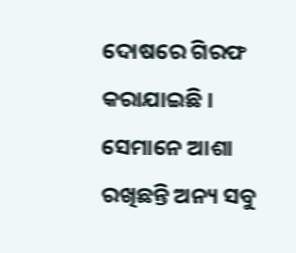ଦୋଷରେ ଗିରଫ କରାଯାଇଛି । ସେମାନେ ଆଶା ରଖିଛନ୍ତି ଅନ୍ୟ ସବୁ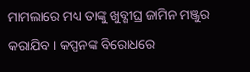ମାମଲାରେ ମଧ୍ୟ ତାଙ୍କୁ ଖୁବ୍ଶୀଘ୍ର ଜାମିନ ମଞ୍ଜୁର କରାଯିବ । କପ୍ପନଙ୍କ ବିରୋଧରେ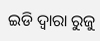ଇଡି ଦ୍ୱାରା ରୁଜୁ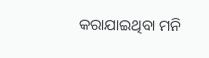କରାଯାଇଥିବା ମନି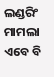ଲଣ୍ଡରିଂ ମାମଲା ଏବେ ବି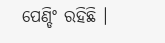ପେଣ୍ଡିଂ ରହିଛି ।